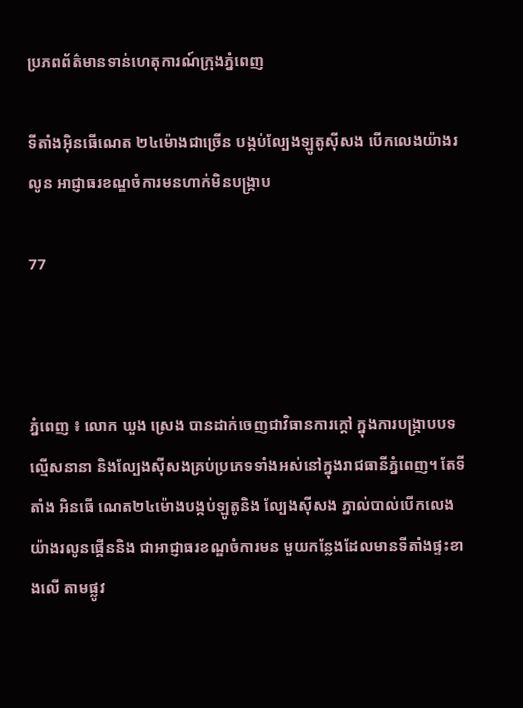ប្រភពព័ត៌មានទាន់ហេតុការណ៍ក្រុងភ្នំពេញ

ទីតាំងអុិនធើណេត ២៤ម៉ោងជាច្រើន បង្កប់ល្បែងឡូតូស៊ីសង បើកលេងយ៉ាងរលូន អាជ្ញាធរខណ្ឌចំការមនហាក់មិនបង្ក្រាប

77



ភ្នំពេញ ៖ លោក ឃួង ស្រេង បានដាក់ចេញជាវិធានការក្តៅ ក្នុងការបង្ក្រាបបទល្មើសនានា និងល្បែងស៊ីសងគ្រប់ប្រភេទទាំងអស់នៅក្នុងរាជធានីភ្នំពេញ។ តែទីតាំង អិនធើ ណេត២៤ម៉ោងបង្កប់ឡូតូនិង ល្បែងស៊ីសង ភ្នាល់បាល់បើកលេងយ៉ាងរលូនផ្គើននិង ជាអាជ្ញាធរខណ្ឌចំការមន មួយកន្លែងដែលមានទីតាំងផ្ទះខាងលើ តាមផ្លូវ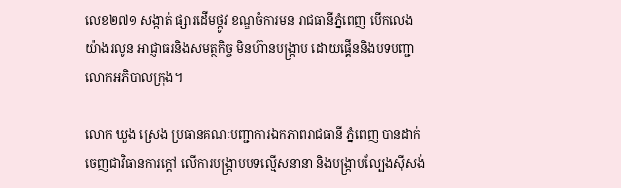លេខ២៧១ សង្កាត់ ផ្សារដើមថ្កូវ ខណ្ឌចំការមន រាជធានីភ្នំពេញ បើកលេងយ៉ាងរលូន អាជ្ញាធរនិងសមត្ថកិច្ច មិនហ៊ានបង្រ្កាប ដោយផ្គើននិងបទបញ្ជាលោកអភិបាលក្រុង។

លោក ឃួង ស្រេង ប្រធានគណៈបញ្ជាការឯកភាពរាជធានី ភ្នំពេញ បានដាក់ចេញជាវិធានការក្ដៅ លើការបង្ក្រាបបទល្មើសនានា និងបង្ក្រាបល្បែងស៊ីសង់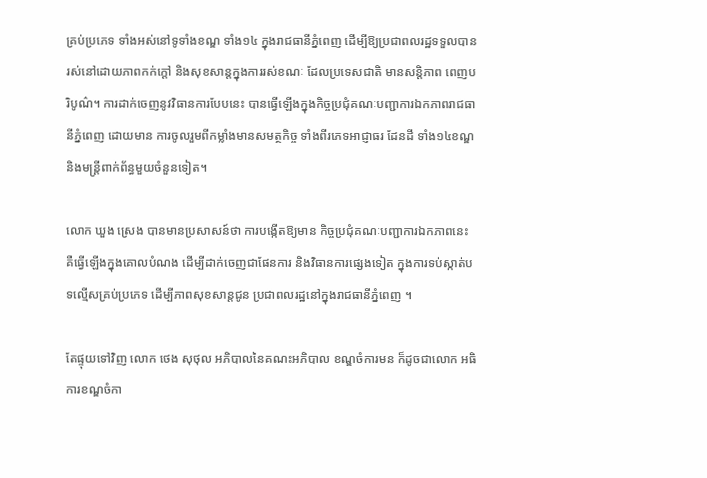គ្រប់ប្រភេទ ទាំងអស់នៅទូទាំងខណ្ឌ ទាំង១៤ ក្នុងរាជធានីភ្នំពេញ ដើម្បីឱ្យប្រជាពលរដ្ឋទទួលបានរស់នៅដោយភាពកក់ក្តៅ និងសុខសាន្តក្នុងការរស់ខណៈ ដែលប្រទេសជាតិ មានសន្តិភាព ពេញបរិបូណ៌។ ការដាក់ចេញនូវវិធានការបែបនេះ បានធ្វើឡើងក្នុងកិច្ចប្រជុំគណៈបញ្ជាការឯកភាពរាជធានីភ្នំពេញ ដោយមាន ការចូលរួមពីកម្លាំងមានសមត្ថកិច្ច ទាំងពីរភេទអាជ្ញាធរ ដែនដី ទាំង១៤ខណ្ឌ និងមន្ត្រីពាក់ព័ន្ធមួយចំនួនទៀត។

លោក ឃួង ស្រេង បានមានប្រសាសន៍ថា ការបង្កើតឱ្យមាន កិច្ចប្រជុំគណៈបញ្ជាការឯកភាពនេះ គឺធ្វើឡើងក្នុងគោលបំណង ដើម្បីដាក់ចេញជាផែនការ និងវិធានការផ្សេងទៀត ក្នុងការទប់ស្កាត់បទល្មើសគ្រប់ប្រភេទ ដើម្បីភាពសុខសាន្តជូន ប្រជាពលរដ្ឋនៅក្នុងរាជធានីភ្នំពេញ ។

តែផ្ទុយទៅវិញ លោក ថេង សុថុល អភិបាលនៃគណះអភិបាល ខណ្ឌចំការមន ក៏ដូចជាលោក អធិការខណ្ឌចំកា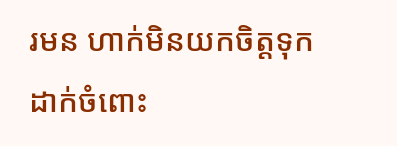រមន ហាក់មិនយកចិត្តទុកដាក់ចំពោះ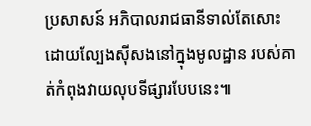ប្រសាសន៍ អភិបាលរាជធានីទាល់តែសោះ ដោយល្បែងស៊ីសងនៅក្នុងមូលដ្ឋាន របស់គាត់កំពុងវាយលុបទីផ្សារបែបនេះ៕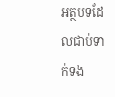អត្ថបទដែលជាប់ទាក់ទង